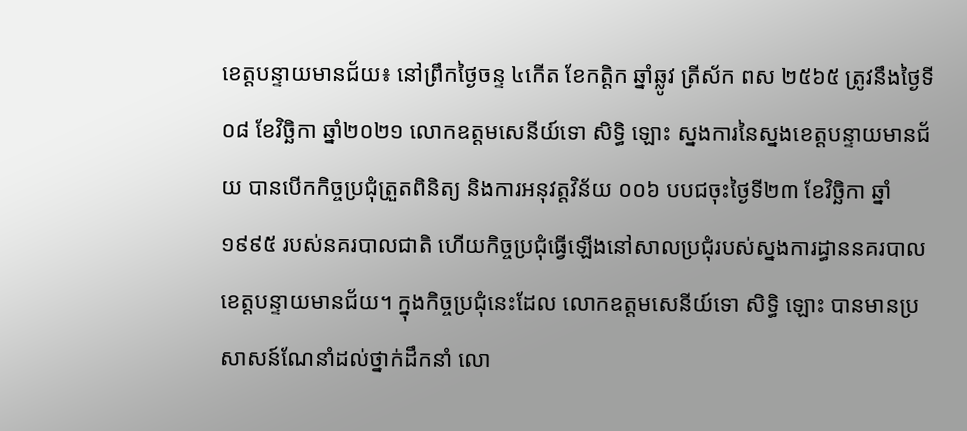ខេត្តបន្ទាយមានជ័យ៖ នៅព្រឹកថ្ងៃចន្ទ ៤កើត ខែកត្តិក ឆ្នាំឆ្លូវ ត្រីស័ក ពស ២៥៦៥ ត្រូវនឹងថ្ងៃទី០៨ ខែវិច្ឆិកា ឆ្នាំ២០២១ លោកឧត្តមសេនីយ៍ទោ សិទ្ធិ ឡោះ ស្នងការនៃស្នងខេត្តបន្ទាយមានជ័យ បានបើកកិច្ចប្រជុំត្រួតពិនិត្យ និងការអនុវត្តវិន័យ ០០៦ បបជចុះថ្ងៃទី២៣ ខែវិច្ឆិកា ឆ្នាំ១៩៩៥ របស់នគរបាលជាតិ ហើយកិច្ចប្រជុំធ្វើឡើងនៅសាលប្រជុំរបស់ស្នងការដ្ធាននគរបាលខេត្តបន្ទាយមានជ័យ។ ក្នុងកិច្ចប្រជុំនេះដែល លោកឧត្តមសេនីយ៍ទោ សិទ្ធិ ឡោះ បានមានប្រសាសន៍ណែនាំដល់ថ្នាក់ដឹកនាំ លោ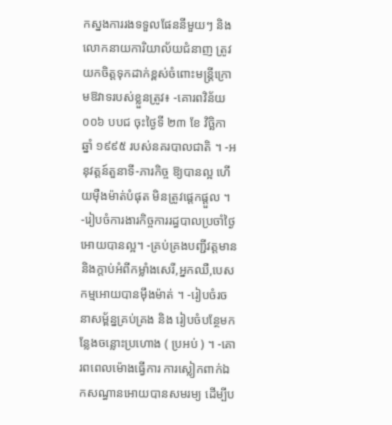កស្នងការរងទទួលផែននីមួយៗ និង លោកនាយការិយាល័យជំនាញ ត្រូវយកចិត្តទុកដាក់ខ្ពស់ចំពោះមន្ត្រីក្រោមឱវាទរបស់ខ្លួនត្រូវ៖ -គោរពវិន័យ ០០៦ បបជ ចុះថ្ងៃទី ២៣ ខែ វិច្ឆិកា ឆ្នាំ ១៩៩៥ របស់នគរបាលជាតិ ។ -អនុវត្តន៍តួនាទី-ភារកិច្ច ឱ្យបានល្អ ហើយម៉ឺងម៉ាត់បំផុត មិនត្រូវផ្ដេកផ្ដួល ។ -រៀបចំការងារកិច្ចការរដ្ធបាលប្រចាំថ្ងៃអោយបានល្អ។ -គ្រប់គ្រងបញ្ជីវត្តមាន និងក្តាប់អំពីកម្លាំងសេរី,អ្នកឈឺ,បេសកម្មអោយបានម៉ឹងម៉ាត់ ។ -រៀបចំរចនាសម្ព័ន្នគ្រប់គ្រង និង រៀបចំបន្ថែមកន្លែងចន្លោះប្រហោង ( ប្រអប់ ) ។ -គោរពពេលម៉ោងធ្វើការ ការស្លៀកពាក់ឯកសណ្ធានអោយបានសមរម្យ ដើម្បីប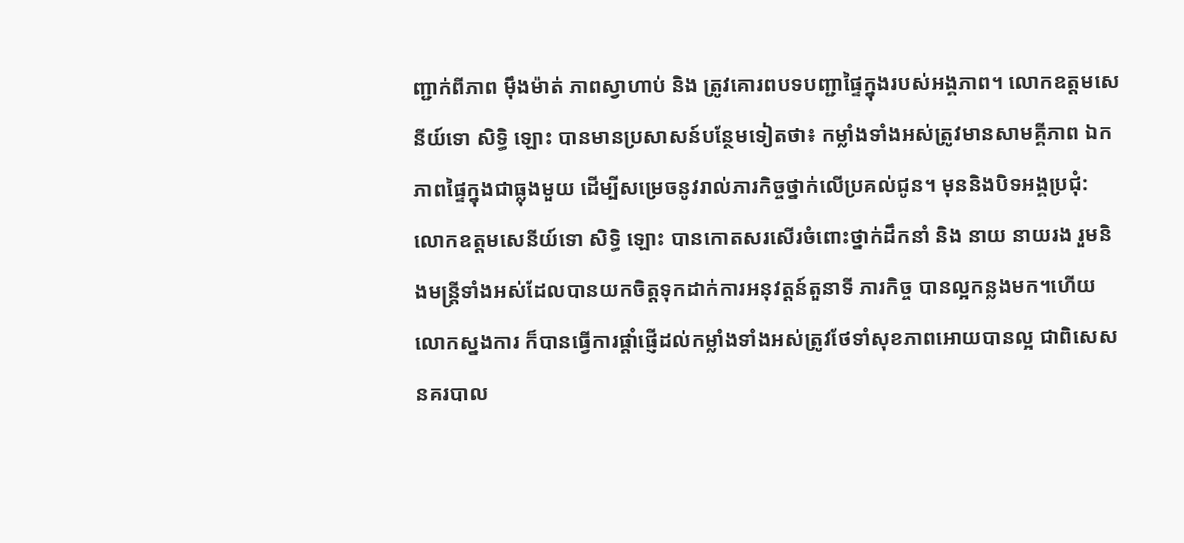ញ្ជាក់ពីភាព មុឹងម៉ាត់ ភាពស្វាហាប់ និង ត្រូវគោរពបទបញ្ជាផ្ទៃក្នុងរបស់អង្គភាព។ លោកឧត្តមសេនីយ៍ទោ សិទ្ធិ ឡោះ បានមានប្រសាសន៍បន្ថែមទៀតថា៖ កម្លាំងទាំងអស់ត្រូវមានសាមគ្គីភាព ឯកភាពផ្ទៃក្នុងជាធ្លុងមួយ ដើម្បីសម្រេចនូវរាល់ភារកិច្ចថ្នាក់លើប្រគល់ជូន។ មុននិងបិទអង្គប្រជុំ: លោកឧត្ដមសេនីយ៍ទោ សិទ្ធិ ឡោះ បានកោតសរសើរចំពោះថ្នាក់ដឹកនាំ និង នាយ នាយរង រួមនិងមន្ត្រីទាំងអស់ដែលបានយកចិត្តទុកដាក់ការអនុវត្តន៍តួនាទី ភារកិច្ច បានល្អកន្លងមក។ហើយ លោកស្នងការ ក៏បានធ្វើការផ្ដាំផ្ញើដល់កម្លាំងទាំងអស់ត្រូវថែទាំសុខភាពអោយបានល្អ ជាពិសេស នគរបាល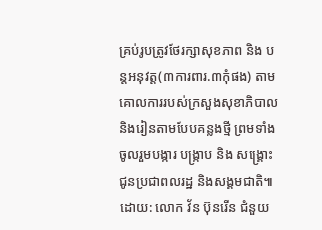គ្រប់រូបត្រូវថែរក្សាសុខភាព និង បន្តអនុវត្ត(៣ការពារ.៣កុំផង) តាមគោលការរបស់ក្រសួងសុខាភិបាល និងរៀនតាមបែបគន្លងថ្មី ព្រមទាំងចូលរួមបង្ការ បង្រ្កាប និង សង្គ្រោះ ជូនប្រជាពលរដ្ឋ និងសង្គមជាតិ៕ ដោយ: លោក វ័ន ប៊ុនរើន ជំនួយ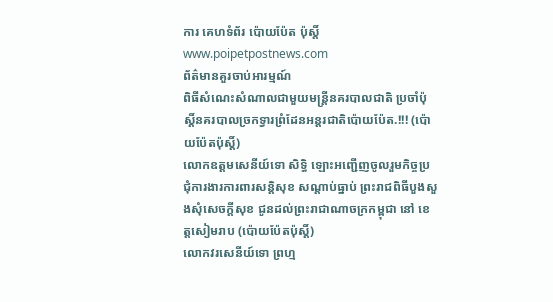ការ គេហទំព័រ ប៉ោយប៉ែត ប៉ុស្តិ៍ www.poipetpostnews.com
ព័ត៌មានគួរចាប់អារម្មណ៍
ពិធីសំណេះសំណាលជាមួយមន្ត្រីនគរបាលជាតិ ប្រចាំប៉ុស្តិ៍នគរបាលច្រកទ្វារព្រំដែនអន្តរជាតិប៉ោយប៉ែត.!!! (ប៉ោយប៉ែតប៉ុស្តិ៍)
លោកឧត្តមសេនីយ៍ទោ សិទ្ធិ ឡោះអញ្ជើញចូលរួមកិច្ចប្រជុំការងារការពារសន្តិសុខ សណ្តាប់ធ្នាប់ ព្រះរាជពិធីបួងសួងសុំសេចក្តីសុខ ជូនដល់ព្រះរាជាណាចក្រកម្ពុជា នៅ ខេត្តសៀមរាប (ប៉ោយប៉ែតប៉ុស្តិ៍)
លោកវរសេនីយ៍ទោ ព្រហ្ម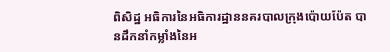ពិសិដ្ឋ អធិការនៃអធិការដ្ឋាននគរបាលក្រុងប៉ោយប៉ែត បានដឹកនាំកម្លាំងនៃអ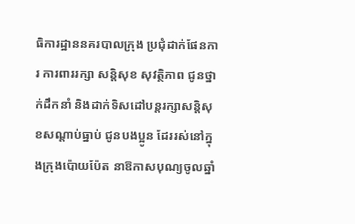ធិការដ្ឋាននគរបាលក្រុង ប្រជុំដាក់ផែនការ ការពាររក្សា សន្តិសុខ សុវត្ថិភាព ជូនថ្នាក់ដឹកនាំ និងដាក់ទិសដៅបន្តរក្សាសន្តិសុខសណ្ដាប់ធ្នាប់ ជូនបងប្អូន ដែររស់នៅក្នុងក្រុងប៉ោយប៉ែត នាឱកាសបុណ្យចូលឆ្នាំ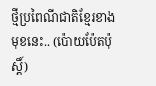ថ្មីប្រពៃណីជាតិខ្មែរខាងមុខនេះ.. (ប៉ោយប៉ែតប៉ុស្តិ៍)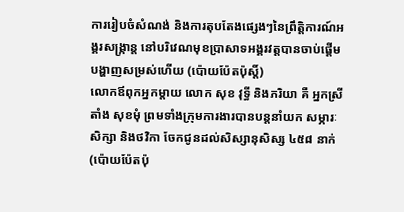ការរៀបចំសំណង់ និងការតុបតែងផ្សេងៗនៃព្រឹត្តិការណ៍អង្គរសង្ក្រាន្ត នៅបរិវេណមុខប្រាសាទអង្គរវត្តបានចាប់ផ្តើមបង្ហាញសម្រស់ហើយ (ប៉ោយប៉ែតប៉ុស្តិ៍)
លោកឪពុកអ្នកម្តាយ លោក សុខ វុទ្ធី និងភរិយា គឺ អ្នកស្រី តាំង សុខមុំ ព្រមទាំងក្រុមការងារបានបន្តនាំយក សម្ភារៈសិក្សា និងថវិកា ចែកជូនដល់សិស្សានុសិស្ស ៤៥៨ នាក់ (ប៉ោយប៉ែតប៉ុ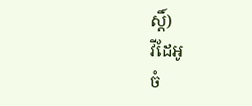ស្តិ៍)
វីដែអូ
ចំ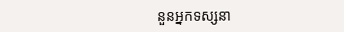នួនអ្នកទស្សនា